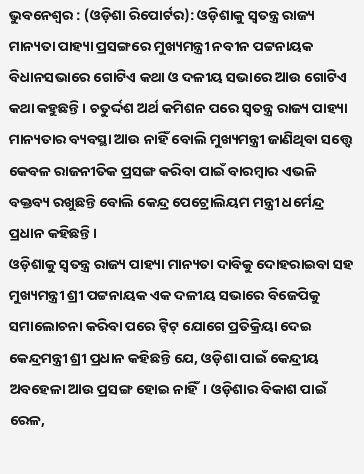ଭୁବନେଶ୍ୱର : (ଓଡ଼ିଶା ରିପୋର୍ଟର): ଓଡ଼ିଶାକୁ ସ୍ୱତନ୍ତ୍ର ରାଜ୍ୟ ମାନ୍ୟତା ପାହ୍ୟା ପ୍ରସଙ୍ଗରେ ମୁଖ୍ୟମନ୍ତ୍ରୀ ନବୀନ ପଟ୍ଟନାୟକ ବିଧାନସଭାରେ ଗୋଟିଏ କଥା ଓ ଦଳୀୟ ସଭାରେ ଆଉ ଗୋଟିଏ କଥା କହୁଛନ୍ତି। ଚତୁର୍ଦ୍ଦଶ ଅର୍ଥ କମିଶନ ପରେ ସ୍ୱତନ୍ତ୍ର ରାଜ୍ୟ ପାହ୍ୟା ମାନ୍ୟତାର ବ୍ୟବସ୍ଥା ଆଉ ନାହିଁ ବୋଲି ମୁଖ୍ୟମନ୍ତ୍ରୀ ଜାଣିଥିବା ସତ୍ତ୍ୱେ କେବଳ ରାଜନୀତିକ ପ୍ରସଙ୍ଗ କରିବା ପାଇଁ ବାରମ୍ବାର ଏଭଳି ବକ୍ତବ୍ୟ ରଖୁଛନ୍ତି ବୋଲି କେନ୍ଦ୍ର ପେଟ୍ରୋଲିୟମ ମନ୍ତ୍ରୀ ଧର୍ମେନ୍ଦ୍ର ପ୍ରଧାନ କହିଛନ୍ତି।
ଓଡ଼ିଶାକୁ ସ୍ୱତନ୍ତ୍ର ରାଜ୍ୟ ପାହ୍ୟା ମାନ୍ୟତା ଦାବିକୁ ଦୋହରାଇବା ସହ ମୁଖ୍ୟମନ୍ତ୍ରୀ ଶ୍ରୀ ପଟ୍ଟନାୟକ ଏକ ଦଳୀୟ ସଭାରେ ବିଜେପିକୁ ସମାଲୋଚନା କରିବା ପରେ ଟ୍ୱିଟ୍ ଯୋଗେ ପ୍ରତିକ୍ରିୟା ଦେଇ କେନ୍ଦ୍ରମନ୍ତ୍ରୀ ଶ୍ରୀ ପ୍ରଧାନ କହିଛନ୍ତି ଯେ, ଓଡ଼ିଶା ପାଇଁ କେନ୍ଦ୍ରୀୟ ଅବହେଳା ଆଉ ପ୍ରସଙ୍ଗ ହୋଇ ନାହିଁ। ଓଡ଼ିଶାର ବିକାଶ ପାଇଁ ରେଳ,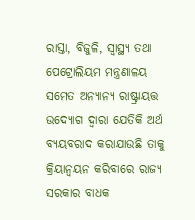ରାସ୍ତା, ବିଜୁଳି, ସ୍ୱାସ୍ଥ୍ୟ ତଥା ପେଟ୍ରୋଲିୟମ ମନ୍ତ୍ରଣାଳୟ ସମେତ ଅନ୍ୟାନ୍ୟ ରାଷ୍ଟ୍ରାୟତ୍ତ ଉଦ୍ୟୋଗ ଦ୍ୱାରା ଯେତିକି ଅର୍ଥ ବ୍ୟୟବରାଦ କରାଯାଉଛି ତାକୁ କ୍ରିୟାନ୍ୱୟନ କରିବାରେ ରାଜ୍ୟ ସରକାର ବାଧକ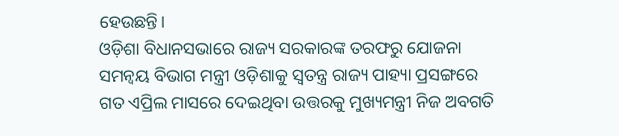ହେଉଛନ୍ତି।
ଓଡ଼ିଶା ବିଧାନସଭାରେ ରାଜ୍ୟ ସରକାରଙ୍କ ତରଫରୁ ଯୋଜନା ସମନ୍ୱୟ ବିଭାଗ ମନ୍ତ୍ରୀ ଓଡ଼ିଶାକୁ ସ୍ୱତନ୍ତ୍ର ରାଜ୍ୟ ପାହ୍ୟା ପ୍ରସଙ୍ଗରେ ଗତ ଏପ୍ରିଲ ମାସରେ ଦେଇଥିବା ଉତ୍ତରକୁ ମୁଖ୍ୟମନ୍ତ୍ରୀ ନିଜ ଅବଗତି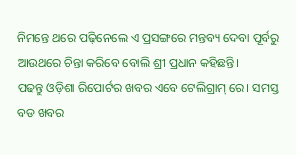ନିମନ୍ତେ ଥରେ ପଢ଼ିନେଲେ ଏ ପ୍ରସଙ୍ଗରେ ମନ୍ତବ୍ୟ ଦେବା ପୂର୍ବରୁ ଆଉଥରେ ଚିନ୍ତା କରିବେ ବୋଲି ଶ୍ରୀ ପ୍ରଧାନ କହିଛନ୍ତି।
ପଢନ୍ତୁ ଓଡ଼ିଶା ରିପୋର୍ଟର ଖବର ଏବେ ଟେଲିଗ୍ରାମ୍ ରେ। ସମସ୍ତ ବଡ ଖବର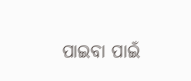ପାଇବା ପାଇଁ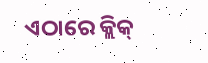ଏଠାରେ କ୍ଲିକ୍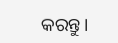କରନ୍ତୁ।